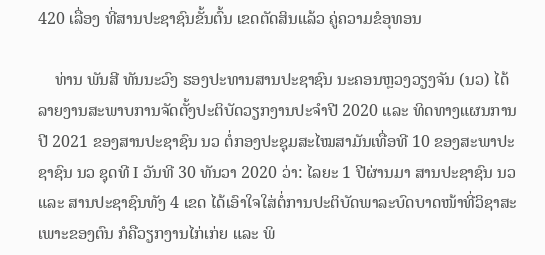420 ເລື່ອງ ທີ່ສານປະຊາຊົນຂັ້ນຕົ້ນ ເຂດຕັດສິນແລ້ວ ຄູ່ຄວາມຂໍອຸທອນ

    ທ່ານ ພັນສີ ທັນນະວົງ ຮອງປະທານສານປະຊາຊົນ ນະຄອນຫຼວງວຽງຈັນ (ນວ) ໄດ້ລາຍງານສະພາບການຈັດຕັ້ງປະຕິບັດວຽກງານປະຈໍາປີ 2020 ແລະ ທິດທາງແຜນການປີ 2021 ຂອງສານປະຊາຊົນ ນວ ຕໍ່ກອງປະຊຸມສະໄໝສາມັນເທື່ອທີ 10 ຂອງສະພາປະຊາຊົນ ນວ ຊຸດທີ I ວັນທີ 30 ທັນວາ 2020 ວ່າ: ໄລຍະ 1 ປີຜ່ານມາ ສານປະຊາຊົນ ນວ ແລະ ສານປະຊາຊົນທັງ 4 ເຂດ ໄດ້ເອົາໃຈໃສ່ຕໍ່ການປະຕິບັດພາລະບົດບາດໜ້າທີ່ວິຊາສະເພາະຂອງຕົນ ກໍຄືວຽກງານໄກ່ເກ່ຍ ແລະ ພິ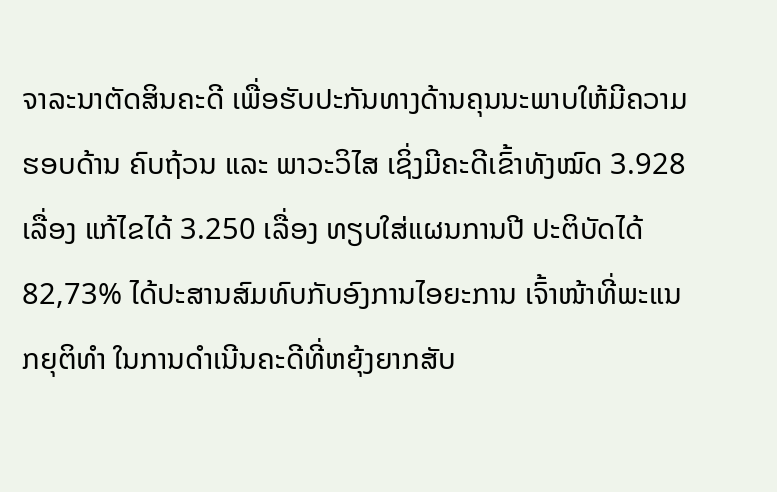ຈາລະນາຕັດສິນຄະດີ ເພື່ອຮັບປະກັນທາງດ້ານຄຸນນະພາບໃຫ້ມີຄວາມຮອບດ້ານ ຄົບຖ້ວນ ແລະ ພາວະວິໄສ ເຊິ່ງມີຄະດີເຂົ້າທັງໝົດ 3.928 ເລື່ອງ ແກ້ໄຂໄດ້ 3.250 ເລື່ອງ ທຽບໃສ່ແຜນການປີ ປະຕິບັດໄດ້ 82,73% ໄດ້ປະສານສົມທົບກັບອົງການໄອຍະການ ເຈົ້າໜ້າທີ່ພະແນກຍຸຕິທໍາ ໃນການດໍາເນີນຄະດີທີ່ຫຍຸ້ງຍາກສັບ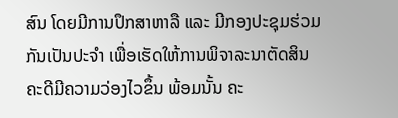ສົນ ໂດຍມີການປຶກສາຫາລື ແລະ ມີກອງປະຊຸມຮ່ວມກັນເປັນປະຈໍາ ເພື່ອເຮັດໃຫ້ການພິຈາລະນາຕັດສິນຄະດີມີຄວາມວ່ອງໄວຂຶ້ນ ພ້ອມນັ້ນ ຄະ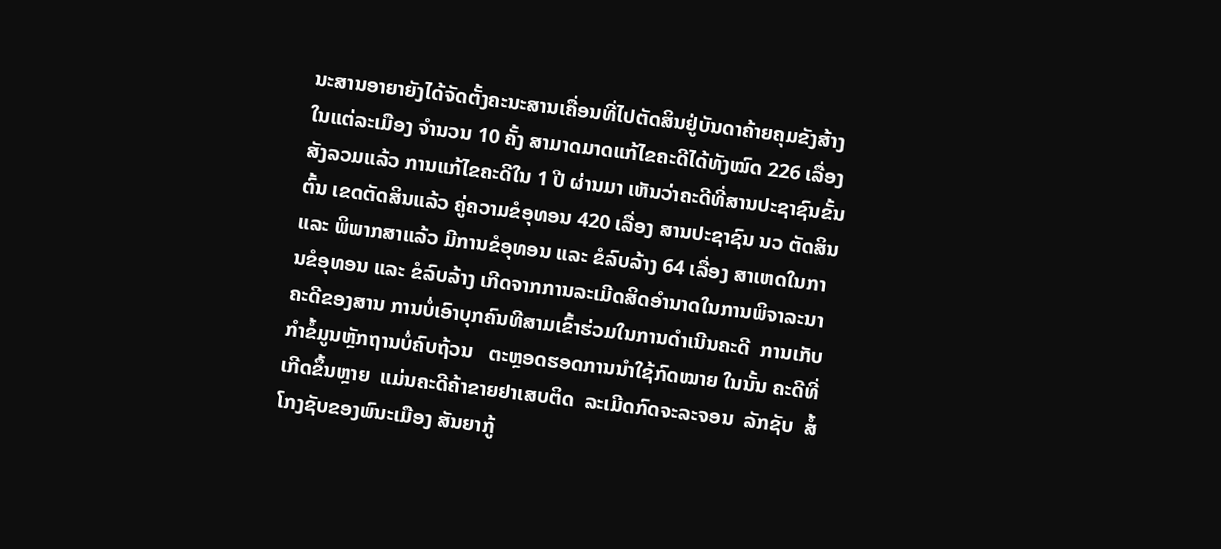ນະສານອາຍາຍັງໄດ້ຈັດຕັ້ງຄະນະສານເຄື່ອນທີ່ໄປຕັດສິນຢູ່ບັນດາຄ້າຍຄຸມຂັງສ້າງໃນແຕ່ລະເມືອງ ຈໍານວນ 10 ຄັ້ງ ສາມາດມາດແກ້ໄຂຄະດີໄດ້ທັງໝົດ 226 ເລື່ອງ ສັງລວມແລ້ວ ການແກ້ໄຂຄະດີໃນ 1 ປີ ຜ່ານມາ ເຫັນວ່າຄະດີທີ່ສານປະຊາຊົນຂັ້ນຕົ້ນ ເຂດຕັດສິນແລ້ວ ຄູ່ຄວາມຂໍອຸທອນ 420 ເລື່ອງ ສານປະຊາຊົນ ນວ ຕັດສິນ ແລະ ພິພາກສາແລ້ວ ມີການຂໍອຸທອນ ແລະ ຂໍລົບລ້າງ 64 ເລື່ອງ ສາເຫດໃນການຂໍອຸທອນ ແລະ ຂໍລົບລ້າງ ເກີດຈາກການລະເມີດສິດອໍານາດໃນການພິຈາລະນາຄະດີຂອງສານ ການບໍ່ເອົາບຸກຄົນທີສາມເຂົ້າຮ່ວມໃນການດໍາເນີນຄະດີ  ການເກັບກໍາຂໍ້ມູນຫຼັກຖານບໍ່ຄົບຖ້ວນ   ຕະຫຼອດຮອດການນໍາໃຊ້ກົດໝາຍ ໃນນັ້ນ ຄະດີທີ່ເກີດຂຶ້ນຫຼາຍ  ແມ່ນຄະດີຄ້າຂາຍຢາເສບຕິດ  ລະເມີດກົດຈະລະຈອນ  ລັກຊັບ  ສໍ້ໂກງຊັບຂອງພົນະເມືອງ ສັນຍາກູ້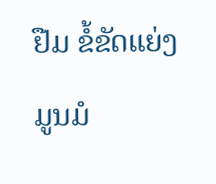ຢືມ ຂໍ້ຂັດແຍ່ງມູນມໍ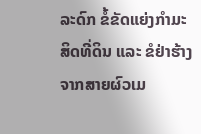ລະດົກ ຂໍ້ຂັດແຍ່ງກໍາມະສິດທີ່ດິນ ແລະ ຂໍຢ່າຮ້າງຈາກສາຍຜົວເມ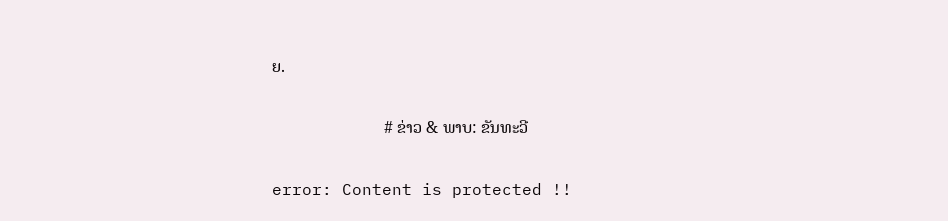ຍ.

                           # ຂ່າວ & ພາບ: ຂັນທະວີ

error: Content is protected !!